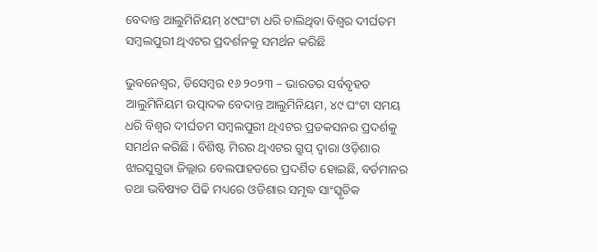ବେଦାନ୍ତ ଆଲୁମିନିୟମ୍ ୪୯ଘଂଟା ଧରି ଚାଲିଥିବା ବିଶ୍ୱର ଦୀର୍ଘତମ ସମ୍ବଲପୁରୀ ଥିଏଟର ପ୍ରଦର୍ଶନକୁ ସମର୍ଥନ କରିଛି

ଭୁବନେଶ୍ୱର, ଡିସେମ୍ବର ୧୬ ୨୦୨୩ – ଭାରତର ସର୍ବବୃହତ ଆଲୁମିନିୟମ ଉତ୍ପାଦକ ବେଦାନ୍ତ ଆଲୁମିନିୟମ, ୪୯ ଘଂଟା ସମୟ ଧରି ବିଶ୍ୱର ଦୀର୍ଘତମ ସମ୍ବଲପୁରୀ ଥିଏଟର ପ୍ରଡକସନର ପ୍ରଦର୍ଶକୁ ସମର୍ଥନ କରିଛି । ବିଶିଷ୍ଟ ମିରର ଥିଏଟର ଗ୍ରୁପ୍ ଦ୍ୱାରା ଓଡ଼ିଶାର ଝାରସୁଗୁଡା ଜିଲ୍ଲାର ବେଲପାହଡରେ ପ୍ରଦର୍ଶିତ ହୋଇଛି, ବର୍ତମାନର ତଥା ଭବିଷ୍ୟତ ପିଢି ମଧ୍ୟରେ ଓଡିଶାର ସମୃଦ୍ଧ ସାଂସ୍କୃତିକ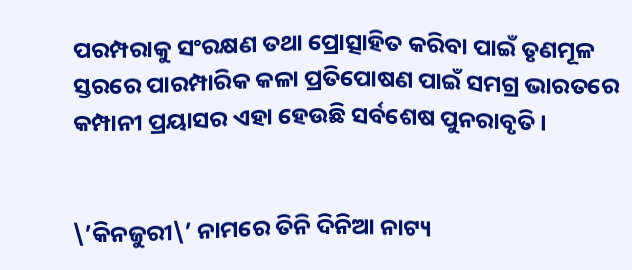ପରମ୍ପରାକୁ ସଂରକ୍ଷଣ ତଥା ପ୍ରୋତ୍ସାହିତ କରିବା ପାଇଁ ତୃଣମୂଳ ସ୍ତରରେ ପାରମ୍ପାରିକ କଳା ପ୍ରତିପୋଷଣ ପାଇଁ ସମଗ୍ର ଭାରତରେ କମ୍ପାନୀ ପ୍ରୟାସର ଏହା ହେଉଛି ସର୍ବଶେଷ ପୁନରାବୃତି ।


\’କିନଜୁରୀ\’ ନାମରେ ତିନି ଦିନିଆ ନାଟ୍ୟ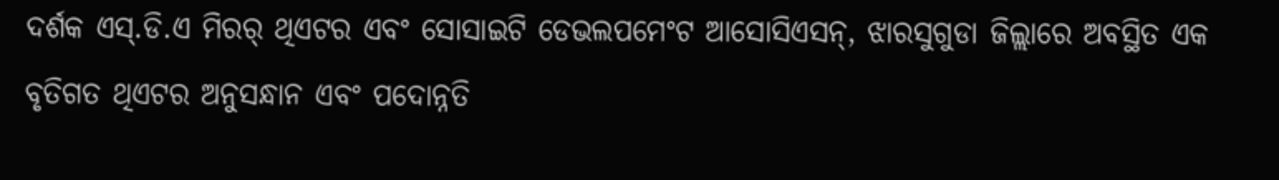ଦର୍ଶକ ଏସ୍‌.ଡି.ଏ ମିରର୍ ଥିଏଟର ଏବଂ ସୋସାଇଟି ଡେଭଲପମେଂଟ ଆସୋସିଏସନ୍‌, ଝାରସୁଗୁଡା ଜିଲ୍ଲାରେ ଅବସ୍ଥିତ ଏକ ବୃତିଗତ ଥିଏଟର ଅନୁସନ୍ଧାନ ଏବଂ ପଦୋନ୍ନତି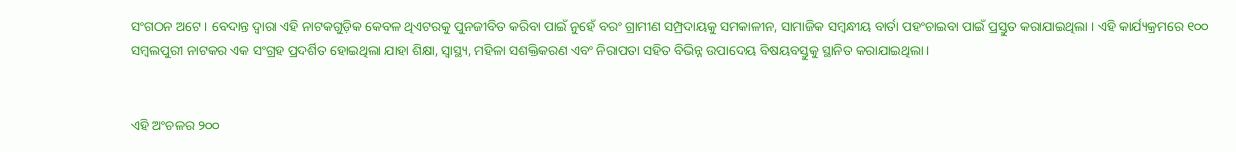ସଂଗଠନ ଅଟେ । ବେଦାନ୍ତ ଦ୍ୱାରା ଏହି ନାଟକଗୁଡ଼ିକ କେବଳ ଥିଏଟରକୁ ପୁନଜୀବିତ କରିବା ପାଇଁ ନୁହେଁ ବରଂ ଗ୍ରାମୀଣ ସମ୍ପ୍ରଦାୟକୁ ସମକାଳୀନ, ସାମାଜିକ ସମ୍ବନ୍ଧୀୟ ବାର୍ତା ପହଂଚାଇବା ପାଇଁ ପ୍ରସ୍ତୁତ କରାଯାଇଥିଲା । ଏହି କାର୍ଯ୍ୟକ୍ରମରେ ୧୦୦ ସମ୍ବଲପୁରୀ ନାଟକର ଏକ ସଂଗ୍ରହ ପ୍ରଦର୍ଶିତ ହୋଇଥିଲା ଯାହା ଶିକ୍ଷା, ସ୍ୱାସ୍ଥ୍ୟ, ମହିଳା ସଶକ୍ତିକରଣ ଏବଂ ନିରାପତା ସହିତ ବିଭିନ୍ନ ଉପାଦେୟ ବିଷୟବସ୍ତୁକୁ ସ୍ଥାନିତ କରାଯାଇଥିଲା ।


ଏହି ଅଂଚଳର ୨୦୦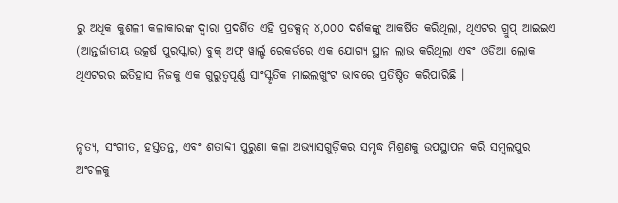ରୁ ଅଧିକ କୁଶଳୀ କଳାକାରଙ୍କ ଦ୍ୱାରା ପ୍ରଦର୍ଶିତ ଏହି ପ୍ରଡକ୍ସନ୍ ୪,୦୦୦ ଦର୍ଶକଙ୍କୁ ଆକର୍ଷିତ କରିଥିଲା, ଥିଏଟର ଗ୍ରୁପ୍ ଆଇଇଏ (ଆନ୍ତର୍ଜାତୀୟ ଉତ୍କର୍ଷ ପୁରସ୍କାର) ବୁକ୍ ଅଫ୍ ୱାର୍ଲ୍ଡ ରେକର୍ଡରେ ଏକ ଯୋଗ୍ୟ ସ୍ଥାନ ଲାଭ କରିଥିଲା ଏବଂ ଓଡିଆ ଲୋକ ଥିଏଟରର ଇତିହାସ ନିଜକୁ ଏକ ଗୁରୁତ୍ୱପୂର୍ଣ୍ଣ ସାଂସ୍କୃତିକ ମାଇଲଖୁଂଟ ଭାବରେ ପ୍ରତିଷ୍ଠିତ କରିପାରିଛି ।


ନୃତ୍ୟ, ସଂଗୀତ, ହସ୍ତତନ୍ତ, ଏବଂ ଶତାବ୍ଦୀ ପୁରୁଣା କଳା ଅଭ୍ୟାସଗୁଡ଼ିକର ସମୃଦ୍ଧ ମିଶ୍ରଣକୁ ଉପସ୍ଥାପନ କରି ସମ୍ବଲପୁର ଅଂଚଳକୁ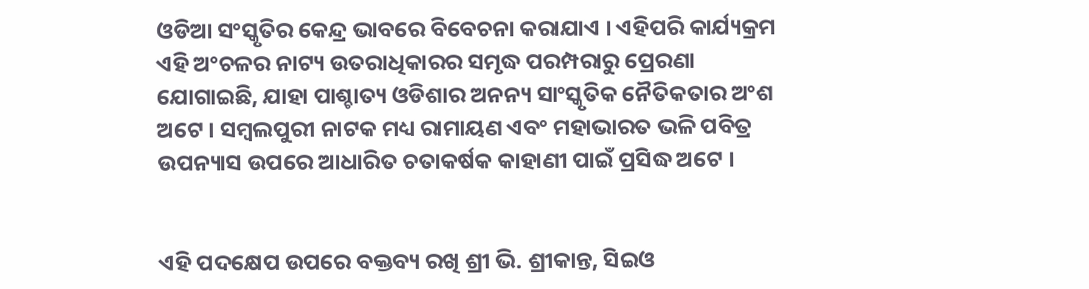ଓଡିଆ ସଂସ୍କୃତିର କେନ୍ଦ୍ର ଭାବରେ ବିବେଚନା କରାଯାଏ । ଏହିପରି କାର୍ଯ୍ୟକ୍ରମ ଏହି ଅଂଚଳର ନାଟ୍ୟ ଉତରାଧିକାରର ସମୃଦ୍ଧ ପରମ୍ପରାରୁ ପ୍ରେରଣା ଯୋଗାଇଛି, ଯାହା ପାଶ୍ଚାତ୍ୟ ଓଡିଶାର ଅନନ୍ୟ ସାଂସ୍କୃତିକ ନୈତିକତାର ଅଂଶ ଅଟେ । ସମ୍ବଲପୁରୀ ନାଟକ ମଧ୍ୟ ରାମାୟଣ ଏବଂ ମହାଭାରତ ଭଳି ପବିତ୍ର ଉପନ୍ୟାସ ଉପରେ ଆଧାରିତ ଚତାକର୍ଷକ କାହାଣୀ ପାଇଁ ପ୍ରସିଦ୍ଧ ଅଟେ ।


ଏହି ପଦକ୍ଷେପ ଉପରେ ବକ୍ତବ୍ୟ ରଖି ଶ୍ରୀ ଭି. ଶ୍ରୀକାନ୍ତ, ସିଇଓ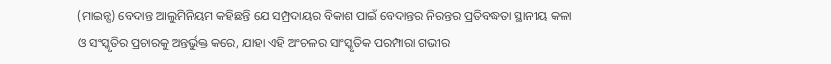(ମାଇନ୍ସ) ବେଦାନ୍ତ ଆଲୁମିନିୟମ କହିଛନ୍ତି ଯେ ସମ୍ପ୍ରଦାୟର ବିକାଶ ପାଇଁ ବେଦାନ୍ତର ନିରନ୍ତର ପ୍ରତିବଦ୍ଧତା ସ୍ଥାନୀୟ କଳା ଓ ସଂସ୍କୃତିର ପ୍ରଚାରକୁ ଅନ୍ତର୍ଭୁକ୍ତ କରେ, ଯାହା ଏହି ଅଂଚଳର ସାଂସ୍କୃତିକ ପରମ୍ପାରା ଗଭୀର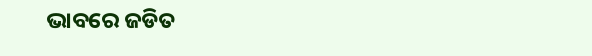ଭାବରେ ଜଡିତ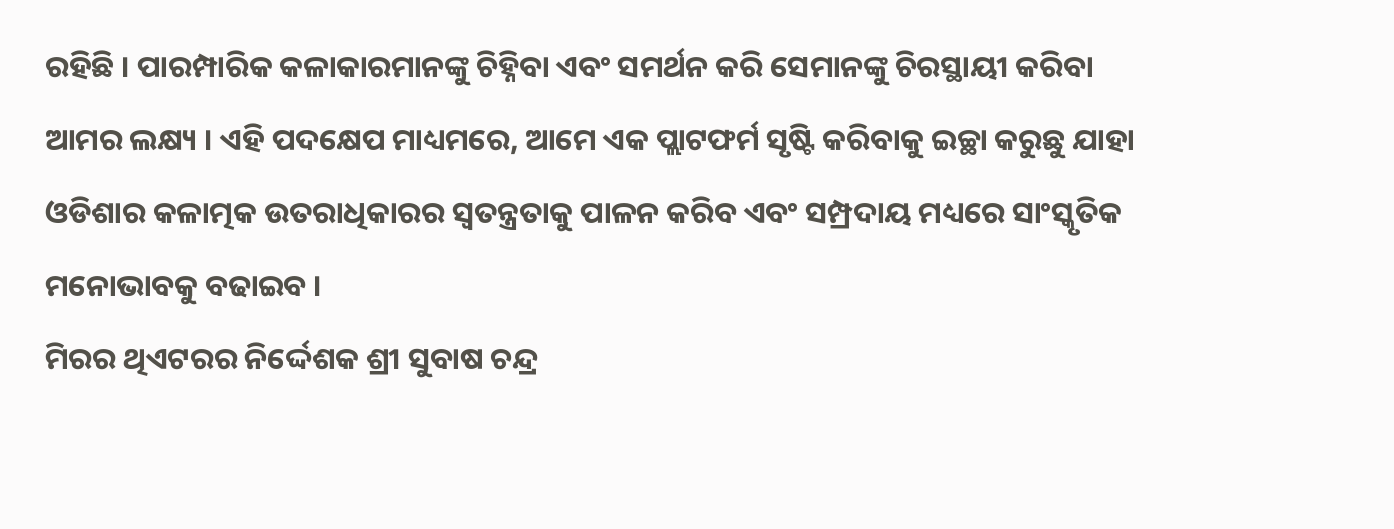ରହିଛି । ପାରମ୍ପାରିକ କଳାକାରମାନଙ୍କୁ ଚିହ୍ନିବା ଏବଂ ସମର୍ଥନ କରି ସେମାନଙ୍କୁ ଚିରସ୍ଥାୟୀ କରିବା ଆମର ଲକ୍ଷ୍ୟ । ଏହି ପଦକ୍ଷେପ ମାଧ୍ୟମରେ, ଆମେ ଏକ ପ୍ଲାଟଫର୍ମ ସୃଷ୍ଟି କରିବାକୁ ଇଚ୍ଛା କରୁଛୁ ଯାହା ଓଡିଶାର କଳାତ୍ମକ ଉତରାଧିକାରର ସ୍ୱତନ୍ତ୍ରତାକୁ ପାଳନ କରିବ ଏବଂ ସମ୍ପ୍ରଦାୟ ମଧ୍ୟରେ ସାଂସ୍କୃତିକ ମନୋଭାବକୁ ବଢାଇବ ।
ମିରର ଥିଏଟରର ନିର୍ଦ୍ଦେଶକ ଶ୍ରୀ ସୁବାଷ ଚନ୍ଦ୍ର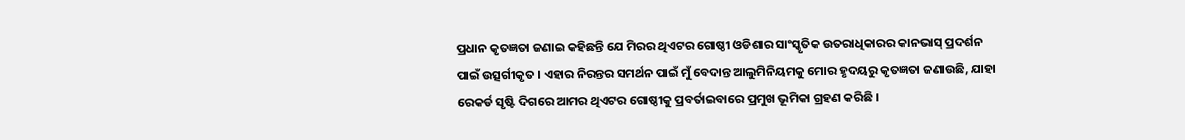ପ୍ରଧାନ କୃତଜ୍ଞତା ଜଣାଇ କହିଛନ୍ତି ଯେ ମିରର ଥିଏଟର ଗୋଷ୍ଠୀ ଓଡିଶାର ସାଂସ୍କୃତିକ ଉତରାଧିକାରର କାନଭାସ୍ ପ୍ରଦର୍ଶନ ପାଇଁ ଉତ୍ସର୍ଗୀକୃତ । ଏହାର ନିରନ୍ତର ସମର୍ଥନ ପାଇଁ ମୁଁ ବେଦାନ୍ତ ଆଲୁମିନିୟମକୁ ମୋର ହୃଦୟରୁ କୃତଜ୍ଞତା ଜଣାଉଛି, ଯାହା ରେକର୍ଡ ସୃଷ୍ଟି ଦିଗରେ ଆମର ଥିଏଟର ଗୋଷ୍ଠୀକୁ ପ୍ରବର୍ତାଇବାରେ ପ୍ରମୁଖ ଭୂମିକା ଗ୍ରହଣ କରିଛି ।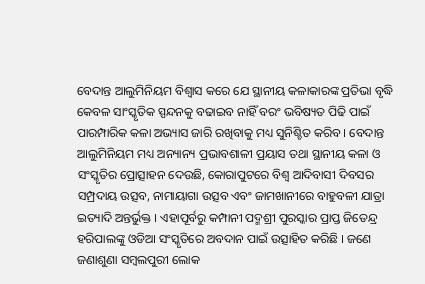ବେଦାନ୍ତ ଆଲୁମିନିୟମ ବିଶ୍ୱାସ କରେ ଯେ ସ୍ଥାନୀୟ କଳାକାରଙ୍କ ପ୍ରତିଭା ବୃଦ୍ଧି କେବଳ ସାଂସ୍କୃତିକ ସ୍ପନ୍ଦନକୁ ବଢାଇବ ନାହିଁ ବରଂ ଭବିଷ୍ୟତ ପିଢି ପାଇଁ ପାରମ୍ପାରିକ କଳା ଅଭ୍ୟାସ ଜାରି ରଖିବାକୁ ମଧ୍ୟ ସୁନିଶ୍ଚିତ କରିବ । ବେଦାନ୍ତ ଆଲୁମିନିୟମ ମଧ୍ୟ ଅନ୍ୟାନ୍ୟ ପ୍ରଭାବଶାଳୀ ପ୍ରୟାସ ତଥା ସ୍ଥାନୀୟ କଳା ଓ ସଂସ୍କୃତିର ପ୍ରୋତ୍ସାହନ ଦେଉଛି, କୋରାପୁଟରେ ବିଶ୍ୱ ଆଦିବାସୀ ଦିବସର ସମ୍ପ୍ରଦାୟ ଉତ୍ସବ, ନାମାୟାଗା ଉତ୍ସବ ଏବଂ ଜାମଖାନୀରେ ବାହୁବଳୀ ଯାତ୍ରା ଇତ୍ୟାଦି ଅନ୍ତର୍ଭୁକ୍ତ । ଏହାପୂର୍ବରୁ କମ୍ପାନୀ ପଦ୍ମଶ୍ରୀ ପୁରସ୍କାର ପ୍ରାପ୍ତ ଜିତେନ୍ଦ୍ର ହରିପାଲଙ୍କୁ ଓଡିଆ ସଂସ୍କୃତିରେ ଅବଦାନ ପାଇଁ ଉତ୍ସାହିତ କରିଛି । ଜଣେ ଜଣାଶୁଣା ସମ୍ବଲପୁରୀ ଲୋକ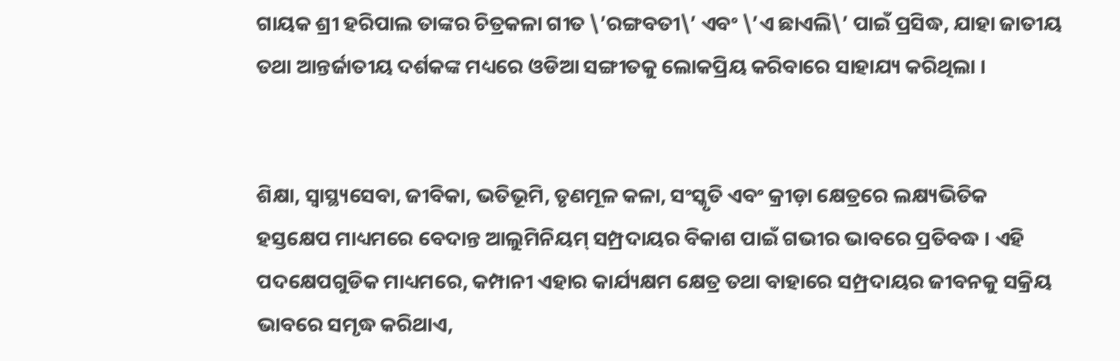ଗାୟକ ଶ୍ରୀ ହରିପାଲ ତାଙ୍କର ଚିତ୍ରକଳା ଗୀତ \’ରଙ୍ଗବତୀ\’ ଏବଂ \’ଏ ଛାଏଲି\’ ପାଇଁ ପ୍ରସିଦ୍ଧ, ଯାହା ଜାତୀୟ ତଥା ଆନ୍ତର୍ଜାତୀୟ ଦର୍ଶକଙ୍କ ମଧ୍ୟରେ ଓଡିଆ ସଙ୍ଗୀତକୁ ଲୋକପ୍ରିୟ କରିବାରେ ସାହାଯ୍ୟ କରିଥିଲା ।


ଶିକ୍ଷା, ସ୍ୱାସ୍ଥ୍ୟସେବା, ଜୀବିକା, ଭତିଭୂମି, ତୃଣମୂଳ କଳା, ସଂସ୍କୃତି ଏବଂ କ୍ରୀଡ଼ା କ୍ଷେତ୍ରରେ ଲକ୍ଷ୍ୟଭିତିକ ହସ୍ତକ୍ଷେପ ମାଧ୍ୟମରେ ବେଦାନ୍ତ ଆଲୁମିନିୟମ୍ ସମ୍ପ୍ରଦାୟର ବିକାଶ ପାଇଁ ଗଭୀର ଭାବରେ ପ୍ରତିବଦ୍ଧ । ଏହି ପଦକ୍ଷେପଗୁଡିକ ମାଧ୍ୟମରେ, କମ୍ପାନୀ ଏହାର କାର୍ଯ୍ୟକ୍ଷମ କ୍ଷେତ୍ର ତଥା ବାହାରେ ସମ୍ପ୍ରଦାୟର ଜୀବନକୁ ସକ୍ରିୟ ଭାବରେ ସମୃଦ୍ଧ କରିଥାଏ,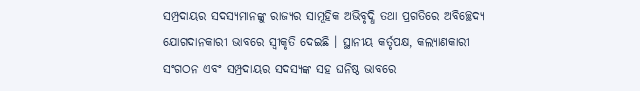ସମ୍ପ୍ରଦାୟର ସଦସ୍ୟମାନଙ୍କୁ ରାଜ୍ୟର ସାମୂହିକ ଅଭିବୃଦ୍ଧି ତଥା ପ୍ରଗତିରେ ଅବିଚ୍ଛେଦ୍ୟ ଯୋଗଦାନକାରୀ ଭାବରେ ସ୍ୱୀକୃତି ଦେଇଛି । ସ୍ଥାନୀୟ କର୍ତୃପକ୍ଷ, କଲ୍ୟାଣକାରୀ ସଂଗଠନ ଏବଂ ସମ୍ପ୍ରଦାୟର ସଦସ୍ୟଙ୍କ ସହ ଘନିଷ୍ଠ ଭାବରେ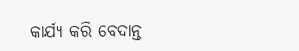କାର୍ଯ୍ୟ କରି ବେଦାନ୍ତ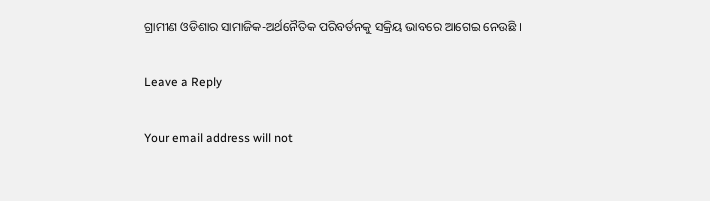ଗ୍ରାମୀଣ ଓଡିଶାର ସାମାଜିକ-ଅର୍ଥନୈତିକ ପରିବର୍ତନକୁ ସକ୍ରିୟ ଭାବରେ ଆଗେଇ ନେଉଛି ।

Leave a Reply

Your email address will not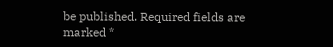be published. Required fields are marked *